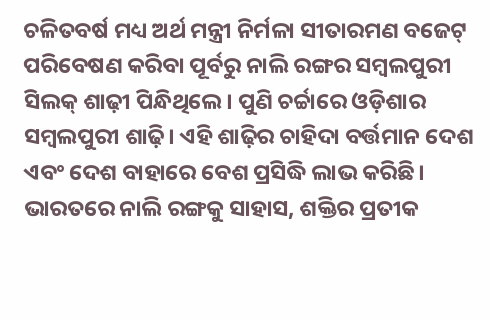ଚଳିତବର୍ଷ ମଧ୍ୟ ଅର୍ଥ ମନ୍ତ୍ରୀ ନିର୍ମଳା ସୀତାରମଣ ବଜେଟ୍ ପରିବେଷଣ କରିବା ପୂର୍ବରୁ ନାଲି ରଙ୍ଗର ସମ୍ବଲପୁରୀ ସିଲକ୍ ଶାଢ଼ୀ ପିନ୍ଧିଥିଲେ। ପୁଣି ଚର୍ଚ୍ଚାରେ ଓଡ଼ିଶାର ସମ୍ବଲପୁରୀ ଶାଢ଼ି। ଏହି ଶାଢ଼ିର ଚାହିଦା ବର୍ତ୍ତମାନ ଦେଶ ଏବଂ ଦେଶ ବାହାରେ ବେଶ ପ୍ରସିଦ୍ଧି ଲାଭ କରିଛି। ଭାରତରେ ନାଲି ରଙ୍ଗକୁ ସାହାସ, ଶକ୍ତିର ପ୍ରତୀକ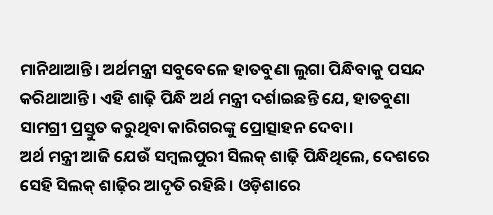ମାନିଥାଆନ୍ତି। ଅର୍ଥମନ୍ତ୍ରୀ ସବୁବେଳେ ହାତବୁଣା ଲୁଗା ପିନ୍ଧିବାକୁ ପସନ୍ଦ କରିଥାଆନ୍ତି। ଏହି ଶାଢ଼ି ପିନ୍ଧି ଅର୍ଥ ମନ୍ତ୍ରୀ ଦର୍ଶାଇଛନ୍ତି ଯେ, ହାତବୁଣା ସାମଗ୍ରୀ ପ୍ରସ୍ତୁତ କରୁଥିବା କାରିଗରଙ୍କୁ ପ୍ରୋତ୍ସାହନ ଦେବା।
ଅର୍ଥ ମନ୍ତ୍ରୀ ଆଜି ଯେଉଁ ସମ୍ବଲପୁରୀ ସିଲକ୍ ଶାଢ଼ି ପିନ୍ଧିଥିଲେ, ଦେଶରେ ସେହି ସିଲକ୍ ଶାଢ଼ିର ଆଦୃତି ରହିଛି। ଓଡ଼ିଶାରେ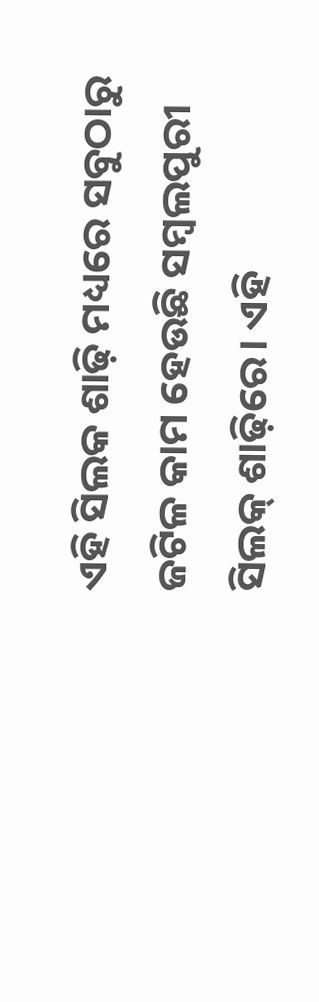ଏହି ସିଲକ ଶାଢ଼ି ମଧ୍ୟରେ ସବୁଠାରୁ ଜଟିଳ କାମ ହେଉଛି ସମ୍ବଲପୁରୀ ସିଲକ୍ ଶାଢ଼ିରେ। ଏହି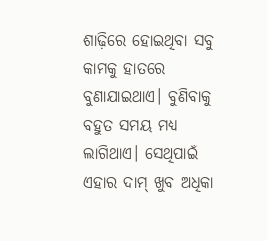ଶାଢ଼ିରେ ହୋଇଥିବା ସବୁ କାମକୁ ହାତରେ ବୁଣାଯାଇଥାଏ। ବୁଣିବାକୁ ବହୁତ ସମୟ ମଧ୍ୟ ଲାଗିଥାଏ। ସେଥିପାଇଁ ଏହାର ଦାମ୍ ଖୁବ ଅଧିକା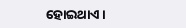ହୋଇଥାଏ।